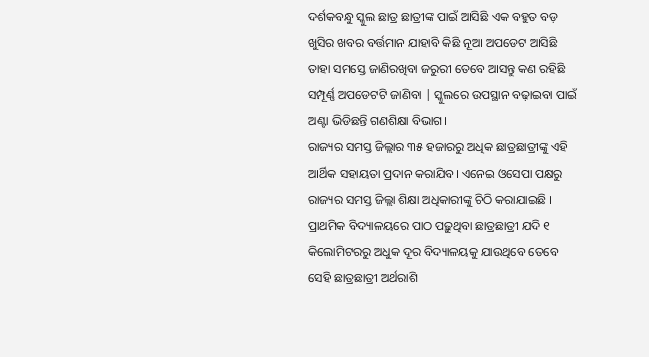ଦର୍ଶକବନ୍ଧୁ ସ୍କୁଲ ଛାତ୍ର ଛାତ୍ରୀଙ୍କ ପାଇଁ ଆସିଛି ଏକ ବହୁତ ବଡ଼ ଖୁସିର ଖବର ବର୍ତ୍ତମାନ ଯାହାବି କିଛି ନୂଆ ଅପଡେଟ ଆସିଛି ତାହା ସମସ୍ତେ ଜାଣିରଖିବା ଜରୁରୀ ତେବେ ଆସନ୍ତୁ କଣ ରହିଛି ସମ୍ପୂର୍ଣ୍ଣ ଅପଡେଟଟି ଜାଣିବା | ସ୍କୁଲରେ ଉପସ୍ଥାନ ବଢ଼ାଇବା ପାଇଁ ଅଣ୍ଟା ଭିଡିଛନ୍ତି ଗଣଶିକ୍ଷା ବିଭାଗ।
ରାଜ୍ୟର ସମସ୍ତ ଜିଲ୍ଲାର ୩୫ ହଜାରରୁ ଅଧିକ ଛାତ୍ରଛାତ୍ରୀଙ୍କୁ ଏହି ଆର୍ଥିକ ସହାୟତା ପ୍ରଦାନ କରାଯିବ। ଏନେଇ ଓସେପା ପକ୍ଷରୁ ରାଜ୍ୟର ସମସ୍ତ ଜିଲ୍ଲା ଶିକ୍ଷା ଅଧିକାରୀଙ୍କୁ ଚିଠି କରାଯାଇଛି । ପ୍ରାଥମିକ ବିଦ୍ୟାଳୟରେ ପାଠ ପଢ଼ୁଥିବା ଛାତ୍ରଛାତ୍ରୀ ଯଦି ୧ କିଲୋମିଟରରୁ ଅଧୁକ ଦୂର ବିଦ୍ୟାଳୟକୁ ଯାଉଥିବେ ତେବେ ସେହି ଛାତ୍ରଛାତ୍ରୀ ଅର୍ଥରାଶି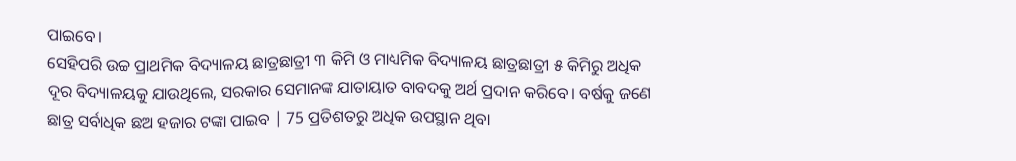ପାଇବେ।
ସେହିପରି ଉଚ୍ଚ ପ୍ରାଥମିକ ବିଦ୍ୟାଳୟ ଛାତ୍ରଛାତ୍ରୀ ୩ କିମି ଓ ମାଧ୍ୟମିକ ବିଦ୍ୟାଳୟ ଛାତ୍ରଛାତ୍ରୀ ୫ କିମିରୁ ଅଧିକ ଦୂର ବିଦ୍ୟାଳୟକୁ ଯାଉଥିଲେ, ସରକାର ସେମାନଙ୍କ ଯାତାୟାତ ବାବଦକୁ ଅର୍ଥ ପ୍ରଦାନ କରିବେ। ବର୍ଷକୁ ଜଣେ ଛାତ୍ର ସର୍ବାଧିକ ଛଅ ହଜାର ଟଙ୍କା ପାଇବ | 75 ପ୍ରତିଶତରୁ ଅଧିକ ଉପସ୍ଥାନ ଥିବା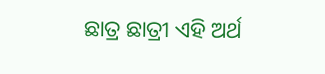ଛାତ୍ର ଛାତ୍ରୀ ଏହି ଅର୍ଥ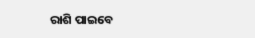ରାଶି ପାଇବେ